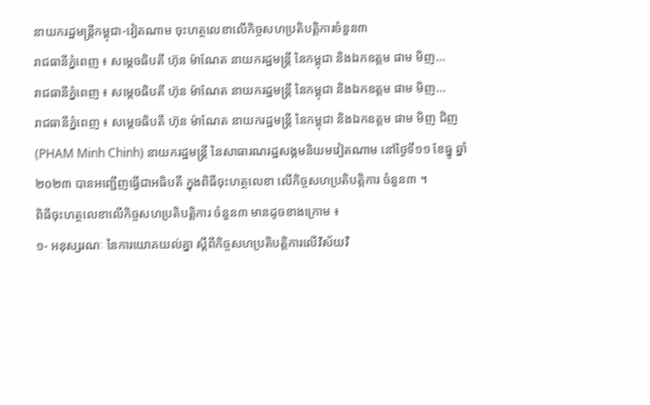នាយករដ្ឋមន្ត្រីកម្ពុជា-វៀតណាម ចុះហត្ថលេខាលើកិច្ចសហប្រតិបត្តិការចំនួន៣
រាជធានីភ្នំពេញ ៖ សម្ដេចធិបតី ហ៊ុន ម៉ាណែត នាយករដ្ឋមន្ដ្រី នៃកម្ពុជា និងឯកឧត្តម ផាម មិញ…
រាជធានីភ្នំពេញ ៖ សម្ដេចធិបតី ហ៊ុន ម៉ាណែត នាយករដ្ឋមន្ដ្រី នៃកម្ពុជា និងឯកឧត្តម ផាម មិញ…
រាជធានីភ្នំពេញ ៖ សម្ដេចធិបតី ហ៊ុន ម៉ាណែត នាយករដ្ឋមន្ដ្រី នៃកម្ពុជា និងឯកឧត្តម ផាម មិញ ជិញ (PHAM Minh Chinh) នាយករដ្ឋមន្ត្រី នៃសាធារណរដ្ឋសង្គមនិយមវៀតណាម នៅថ្ងៃទី១១ ខែធ្នូ ឆ្នាំ២០២៣ បានអញ្ជើញធ្វើជាអធិបតី ក្នុងពិធីចុះហត្ថលេខា លើកិច្ចសហប្រតិបត្តិការ ចំនួន៣ ។
ពិធីចុះហត្ថលេខាលើកិច្ចសហប្រតិបត្តិការ ចំនួន៣ មានដូចខាងក្រោម ៖
១- អនុស្សរណៈ នៃការយោគយល់គ្នា ស្តីពីកិច្ចសហប្រតិបត្តិការលើវិស័យវិ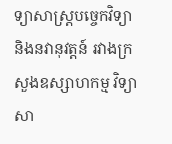ទ្យាសាស្ត្របច្ចេកវិទ្យា និងនវានុវត្តន៍ រវាងក្រសួងឧស្សាហកម្ម វិទ្យាសា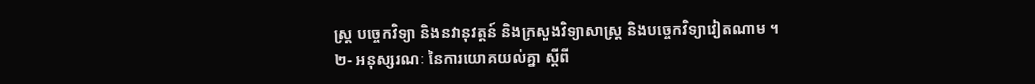ស្ត្រ បច្ចេកវិទ្យា និងនវានុវត្តន៍ និងក្រសួងវិទ្យាសាស្ត្រ និងបច្ចេកវិទ្យាវៀតណាម ។
២- អនុស្សរណៈ នៃការយោគយល់គ្នា ស្តីពី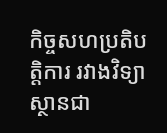កិច្ចសហប្រតិបត្តិការ រវាងវិទ្យាស្ថានជា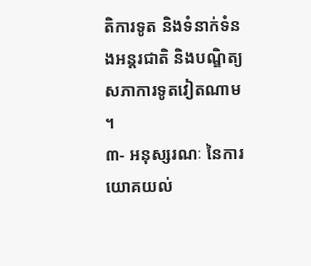តិការទូត និងទំនាក់ទំនងអន្តរជាតិ និងបណ្ឌិត្យសភាការទូតវៀតណាម ។
៣- អនុស្សរណៈ នៃការយោគយល់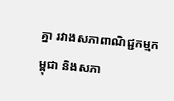គ្នា រវាងសភាពាណិជ្ជកម្មកម្ពុជា និងសភា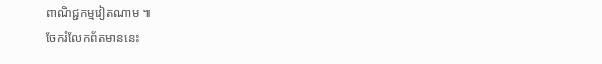ពាណិជ្ជកម្មវៀតណាម ៕
ចែករំលែកព័តមាននេះ